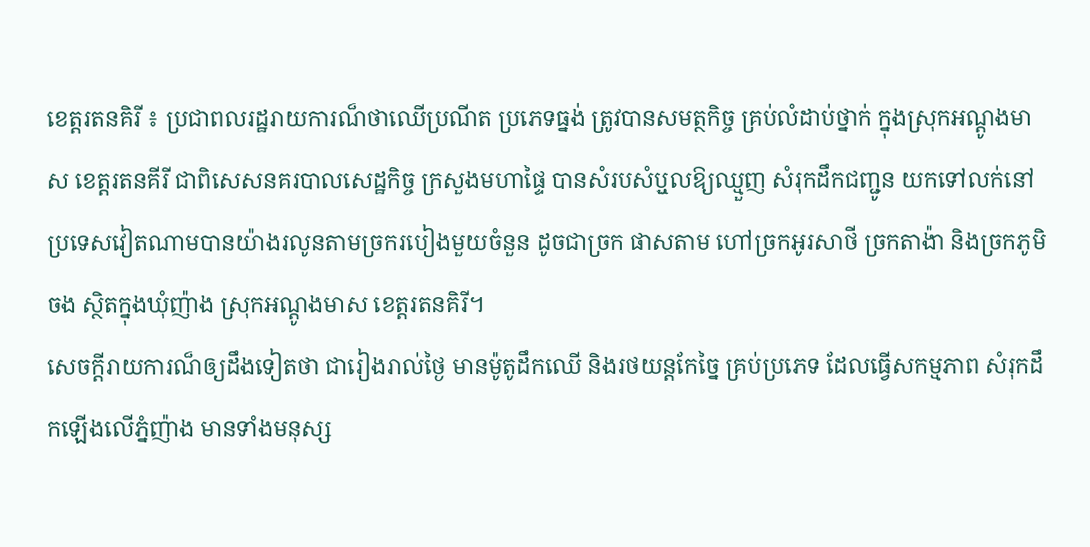ខេត្តរតនគិរី ៖ ប្រជាពលរដ្ឋរាយការណ៏ថាឈើប្រណីត ប្រភេទធ្នង់ ត្រូវបានសមត្ថកិច្ច គ្រប់លំដាប់ថ្នាក់ ក្នុងស្រុកអណ្តូងមាស ខេត្តរតនគីរី ជាពិសេសនគរបាលសេដ្ឋកិច្ច ក្រសួងមហាផ្ទៃ បានសំរបសំឬួលឱ្យឈ្មួញ សំរុកដឹកជញ្ជូន យកទៅលក់នៅ ប្រទេសវៀតណាមបានយ៉ាងរលូនតាមច្រករបៀងមួយចំនួន ដូចជាច្រក ផាសតាម ហៅច្រកអូរសាថី ច្រកតាង៉ា និងច្រកភូមិចង ស្ថិតក្នុងឃុំញ៉ាង ស្រុកអណ្តូងមាស ខេត្តរតនគិរី។
សេចក្តីរាយការណ៏ឲ្យដឹងទៀតថា ជារៀងរាល់ថ្ងៃ មានម៉ូតូដឹកឈើ និងរថយន្តកែច្នៃ គ្រប់ប្រភេទ ដែលធ្វើសកម្មភាព សំរុកដឹកឡើងលើភ្នំញ៉ាង មានទាំងមនុស្ស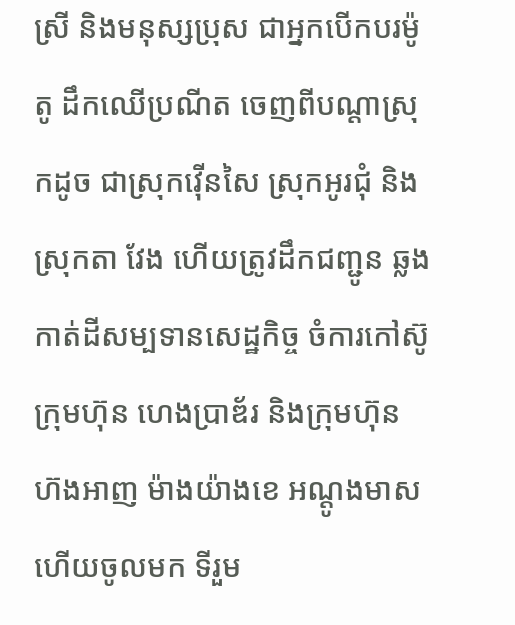ស្រី និងមនុស្សប្រុស ជាអ្នកបើកបរម៉ូតូ ដឹកឈើប្រណីត ចេញពីបណ្តាស្រុកដូច ជាស្រុកវ៉ើនសៃ ស្រុកអូរជុំ និងស្រុកតា វែង ហើយត្រូវដឹកជញ្ជូន ឆ្លងកាត់ដីសម្បទានសេដ្ឋកិច្ច ចំការកៅស៊ូ ក្រុមហ៊ុន ហេងប្រាឌ័រ និងក្រុមហ៊ុន ហ៊ងអាញ ម៉ាងយ៉ាងខេ អណ្តូងមាស ហើយចូលមក ទីរួម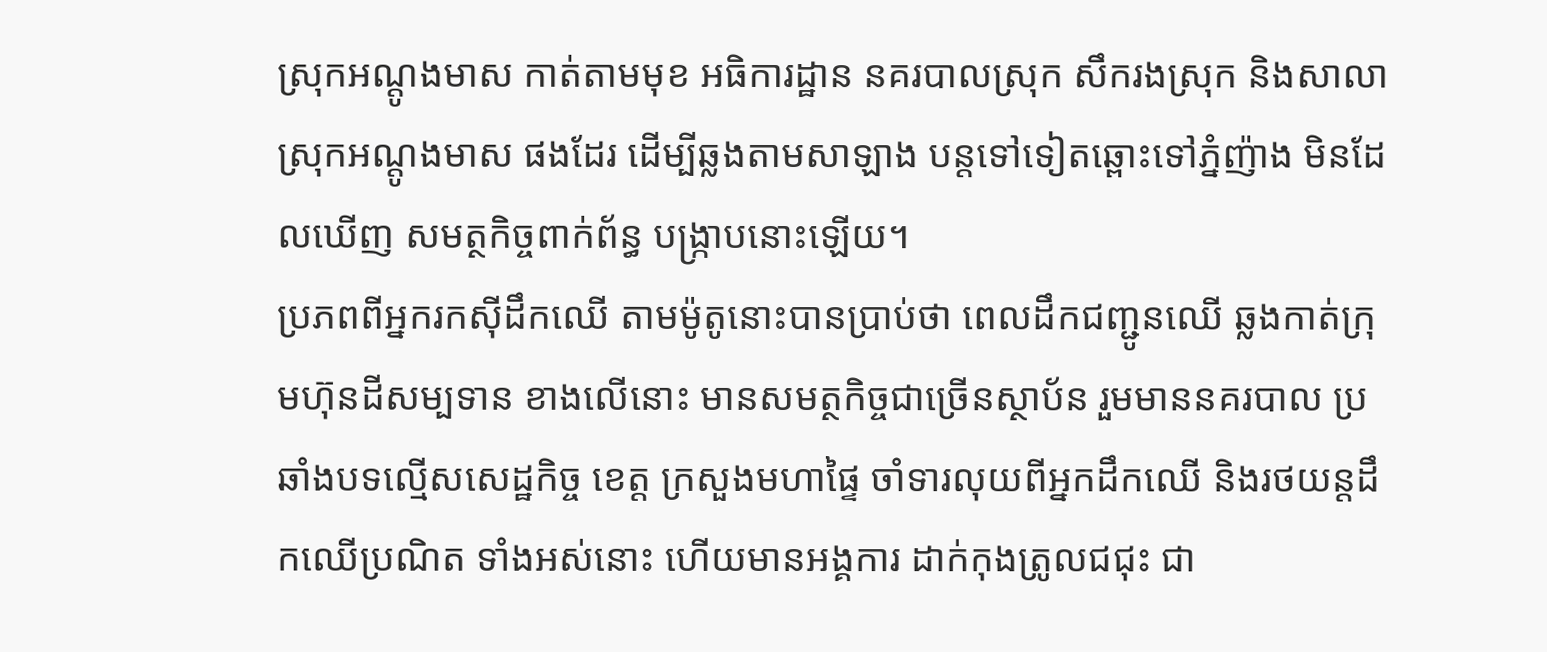ស្រុកអណ្តូងមាស កាត់តាមមុខ អធិការដ្ឋាន នគរបាលស្រុក សឹករងស្រុក និងសាលាស្រុកអណ្តូងមាស ផងដែរ ដើម្បីឆ្លងតាមសាឡាង បន្តទៅទៀតឆ្ពោះទៅភ្នំញ៉ាង មិនដែលឃើញ សមត្ថកិច្ចពាក់ព័ន្ធ បង្ក្រាបនោះឡើយ។
ប្រភពពីអ្នករកស៊ីដឹកឈើ តាមម៉ូតូនោះបានប្រាប់ថា ពេលដឹកជញ្ជូនឈើ ឆ្លងកាត់ក្រុមហ៊ុនដីសម្បទាន ខាងលើនោះ មានសមត្ថកិច្ចជាច្រើនស្ថាប័ន រួមមាននគរបាល ប្រឆាំងបទល្មើសសេដ្ឋកិច្ច ខេត្ត ក្រសួងមហាផ្ទៃ ចាំទារលុយពីអ្នកដឹកឈើ និងរថយន្តដឹកឈើប្រណិត ទាំងអស់នោះ ហើយមានអង្គការ ដាក់កុងត្រូលជជុះ ជា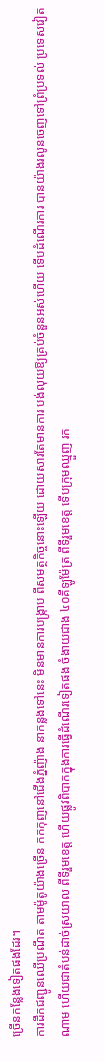ច្រើនកន្លែងទៀតផងដែរ។
ការដឹកជញ្ជូនឈើប្រណឹត តាមម៉ូតូយ៉ាងច្រើន កកកុញនៅជើងភ្នំញ៉ាង នាកន្លងទៅនេះ មិនមានការបង្ក្រាប ពីសមត្ថកិច្ចនោះឡើយ ដោយសារតែមានការ បង់លុយឱ្យគ្រប់ចំនួនអស់ហើយ ទើបដំណើរការ បានយ៉ាងរលូនចេញទៅព្រំប្រទល់ ប្រទេសវៀតណាម ហើយជាតំបន់ដាច់ស្រយាល ពីទីរួមខេត្ត ហើយផ្លូវពិបាកក្នុងការធ្វើដំណើរទៀតផង ចំងាយជាង ៤០គីឡូម៉ែត្រ ពីទីរួមខេត្ត ទើបក្រុមឈ្មួញ រក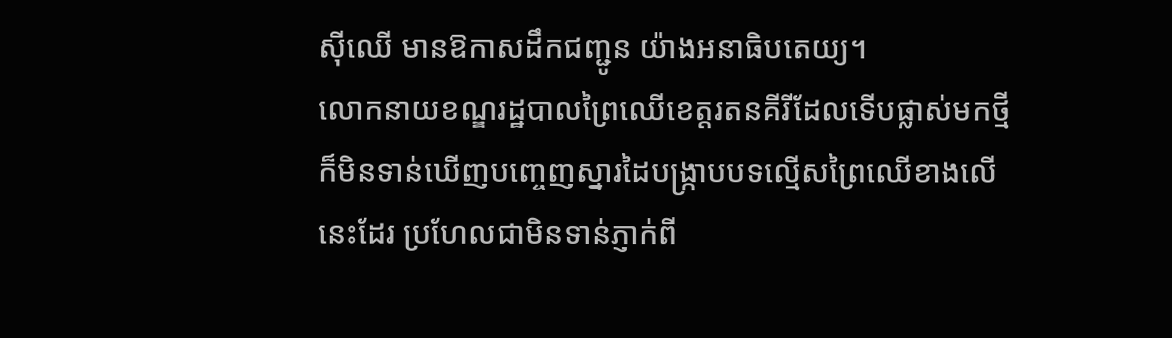ស៊ីឈើ មានឱកាសដឹកជញ្ជូន យ៉ាងអនាធិបតេយ្យ។
លោកនាយខណ្ឌរដ្ឋបាលព្រៃឈើខេត្តរតនគីរីដែលទើបផ្លាស់មកថ្មីក៏មិនទាន់ឃើញបញ្ចេញស្នារដៃបង្រ្កាបបទល្មើសព្រៃឈើខាងលើនេះដែរ ប្រហែលជាមិនទាន់ភ្ញាក់ពី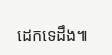ដេកទេដឹង៕